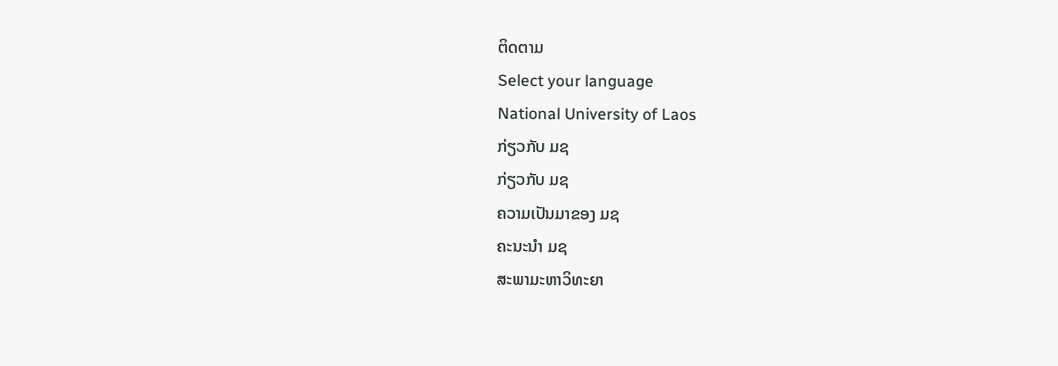ຕິດຕາມ
Select your language
National University of Laos
ກ່ຽວກັບ ມຊ
ກ່ຽວກັບ ມຊ
ຄວາມເປັນມາຂອງ ມຊ
ຄະນະນຳ ມຊ
ສະພາມະຫາວິທະຍາ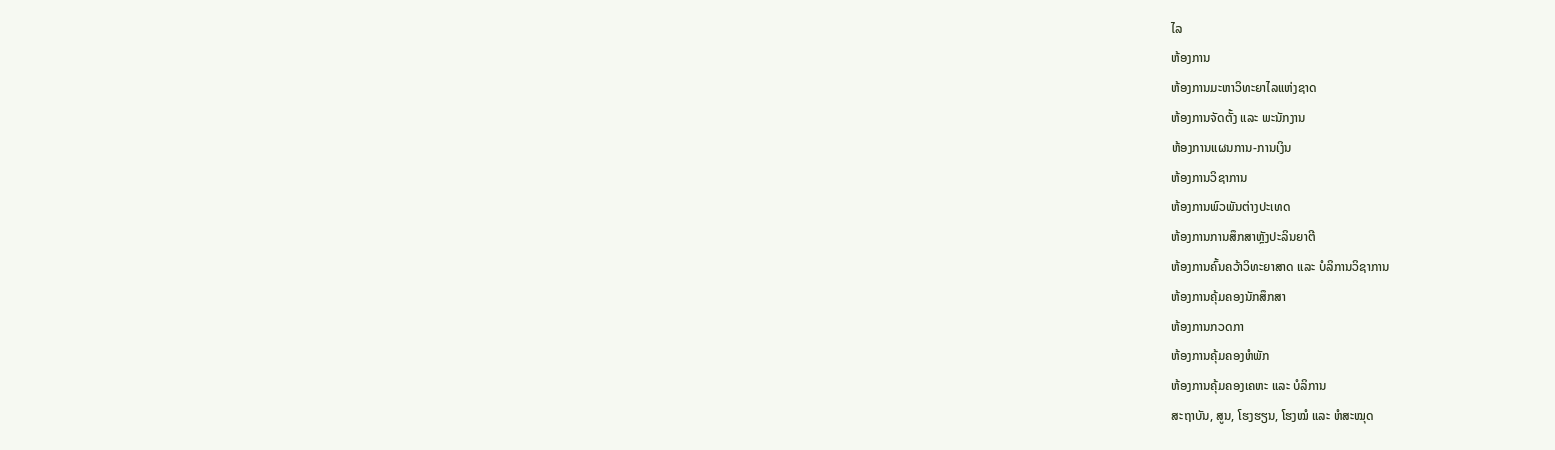ໄລ
ຫ້ອງການ
ຫ້ອງການມະຫາວິທະຍາໄລແຫ່ງຊາດ
ຫ້ອງການຈັດຕັ້ງ ແລະ ພະນັກງານ
ຫ້ອງການແຜນການ-ການເງິນ
ຫ້ອງການວິຊາການ
ຫ້ອງການພົວພັນຕ່າງປະເທດ
ຫ້ອງການການສຶກສາຫຼັງປະລິນຍາຕີ
ຫ້ອງການຄົ້ນຄວ້າວິທະຍາສາດ ແລະ ບໍລິການວິຊາການ
ຫ້ອງການຄຸ້ມຄອງນັກສຶກສາ
ຫ້ອງການກວດກາ
ຫ້ອງການຄຸ້ມຄອງຫໍພັກ
ຫ້ອງການຄຸ້ມຄອງເຄຫະ ແລະ ບໍລິການ
ສະຖາບັນ, ສູນ, ໂຮງຮຽນ, ໂຮງໝໍ ແລະ ຫໍສະໝຸດ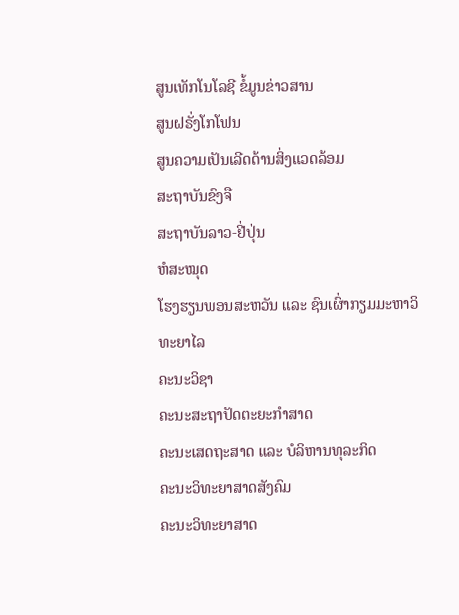ສູນເທັກໂນໂລຊີ ຂໍ້ມູນຂ່າວສານ
ສູນຝຣັ່ງໂກໂຟນ
ສູນຄວາມເປັນເລີດດ້ານສິ່ງແວດລ້ອມ
ສະຖາບັນຂົງຈື
ສະຖາບັນລາວ-ຢີ່ປຸ່ນ
ຫໍສະໝຸດ
ໂຮງຮຽນພອນສະຫວັນ ແລະ ຊົນເຜົ່າກຽມມະຫາວິທະຍາໄລ
ຄະນະວິຊາ
ຄະນະສະຖາປັດຕະຍະກຳສາດ
ຄະນະເສດຖະສາດ ແລະ ບໍລິຫານທຸລະກິດ
ຄະນະວິທະຍາສາດສັງຄົມ
ຄະນະວິທະຍາສາດ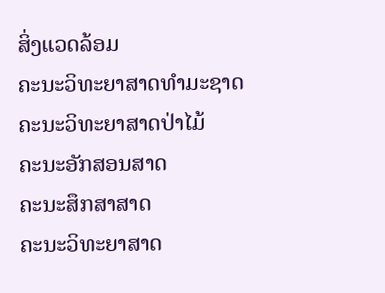ສິ່ງແວດລ້ອມ
ຄະນະວິທະຍາສາດທຳມະຊາດ
ຄະນະວິທະຍາສາດປ່າໄມ້
ຄະນະອັກສອນສາດ
ຄະນະສຶກສາສາດ
ຄະນະວິທະຍາສາດ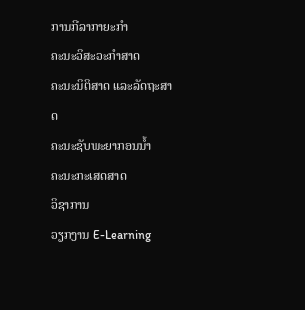ການກີລາກາຍະກຳ
ຄະນະວິສະວະກຳສາດ
ຄະນະນິຕິສາດ ແລະລັດຖະສາດ
ຄະນະຊັບພະຍາກອນນໍ້າ
ຄະນະກະເສດສາດ
ວິຊາການ
ວຽກງານ E-Learning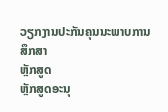ວຽກງານປະກັນຄຸນນະພາບການສຶກສາ
ຫຼັກສູດ
ຫຼັກສູດອະນຸ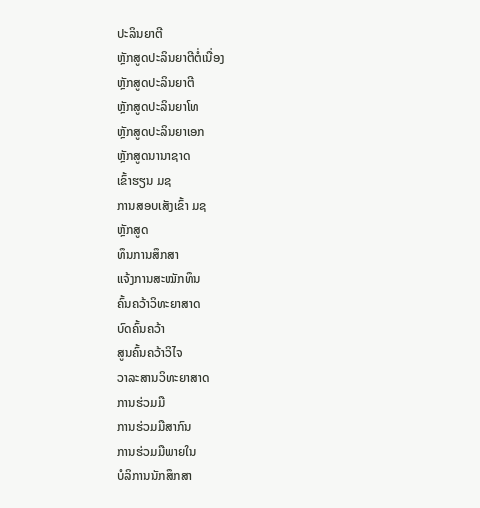ປະລິນຍາຕີ
ຫຼັກສູດປະລິນຍາຕີຕໍ່ເນື່ອງ
ຫຼັກສູດປະລິນຍາຕີ
ຫຼັກສູດປະລິນຍາໂທ
ຫຼັກສູດປະລິນຍາເອກ
ຫຼັກສູດນານາຊາດ
ເຂົ້າຮຽນ ມຊ
ການສອບເສັງເຂົ້າ ມຊ
ຫຼັກສູດ
ທຶນການສຶກສາ
ແຈ້ງການສະໝັກທຶນ
ຄົ້ນຄວ້າວິທະຍາສາດ
ບົດຄົ້ນຄວ້າ
ສູນຄົ້ນຄວ້າວິໄຈ
ວາລະສານວິທະຍາສາດ
ການຮ່ວມມື
ການຮ່ວມມືສາກົນ
ການຮ່ວມມືພາຍໃນ
ບໍລິການນັກສຶກສາ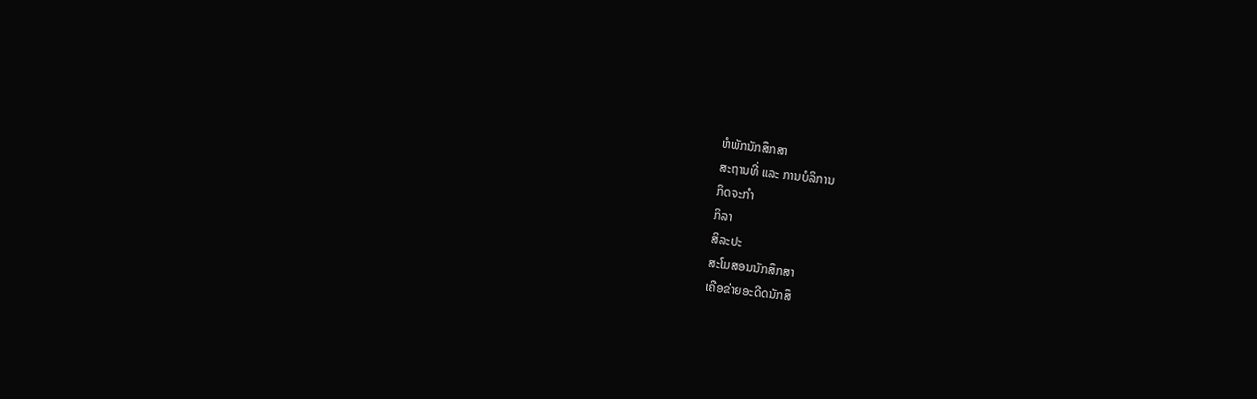ຫໍພັກນັກສຶກສາ
ສະຖານທີ່ ແລະ ການບໍລິການ
ກິດຈະກຳ
ກິລາ
ສິລະປະ
ສະໂມສອນນັກສຶກສາ
ເຄືອຂ່າຍອະດີດນັກສຶ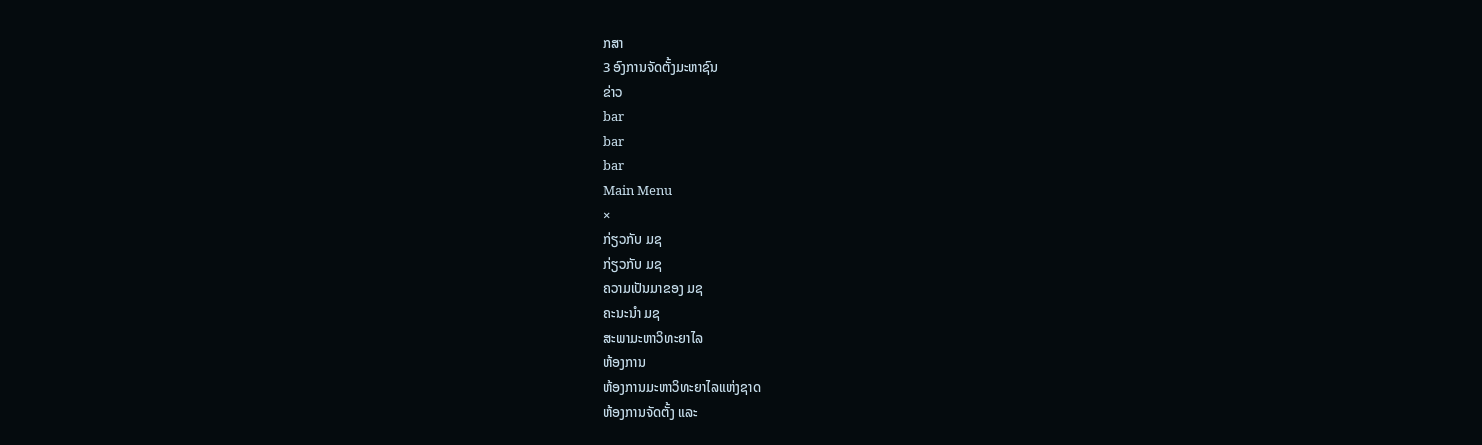ກສາ
3 ອົງການຈັດຕັ້ງມະຫາຊົນ
ຂ່າວ
bar
bar
bar
Main Menu
×
ກ່ຽວກັບ ມຊ
ກ່ຽວກັບ ມຊ
ຄວາມເປັນມາຂອງ ມຊ
ຄະນະນຳ ມຊ
ສະພາມະຫາວິທະຍາໄລ
ຫ້ອງການ
ຫ້ອງການມະຫາວິທະຍາໄລແຫ່ງຊາດ
ຫ້ອງການຈັດຕັ້ງ ແລະ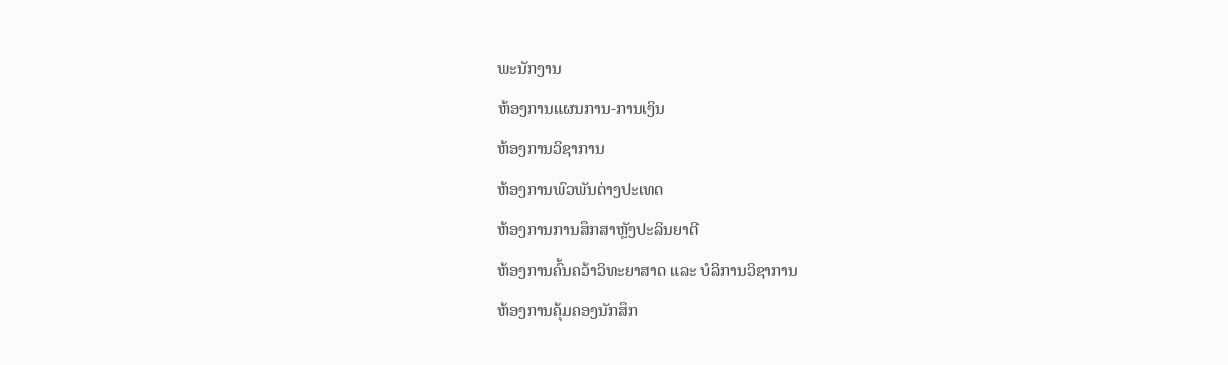ພະນັກງານ
ຫ້ອງການແຜນການ-ການເງິນ
ຫ້ອງການວິຊາການ
ຫ້ອງການພົວພັນຕ່າງປະເທດ
ຫ້ອງການການສຶກສາຫຼັງປະລິນຍາຕີ
ຫ້ອງການຄົ້ນຄວ້າວິທະຍາສາດ ແລະ ບໍລິການວິຊາການ
ຫ້ອງການຄຸ້ມຄອງນັກສຶກ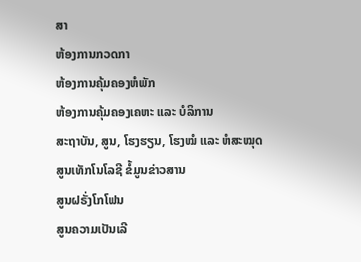ສາ
ຫ້ອງການກວດກາ
ຫ້ອງການຄຸ້ມຄອງຫໍພັກ
ຫ້ອງການຄຸ້ມຄອງເຄຫະ ແລະ ບໍລິການ
ສະຖາບັນ, ສູນ, ໂຮງຮຽນ, ໂຮງໝໍ ແລະ ຫໍສະໝຸດ
ສູນເທັກໂນໂລຊີ ຂໍ້ມູນຂ່າວສານ
ສູນຝຣັ່ງໂກໂຟນ
ສູນຄວາມເປັນເລີ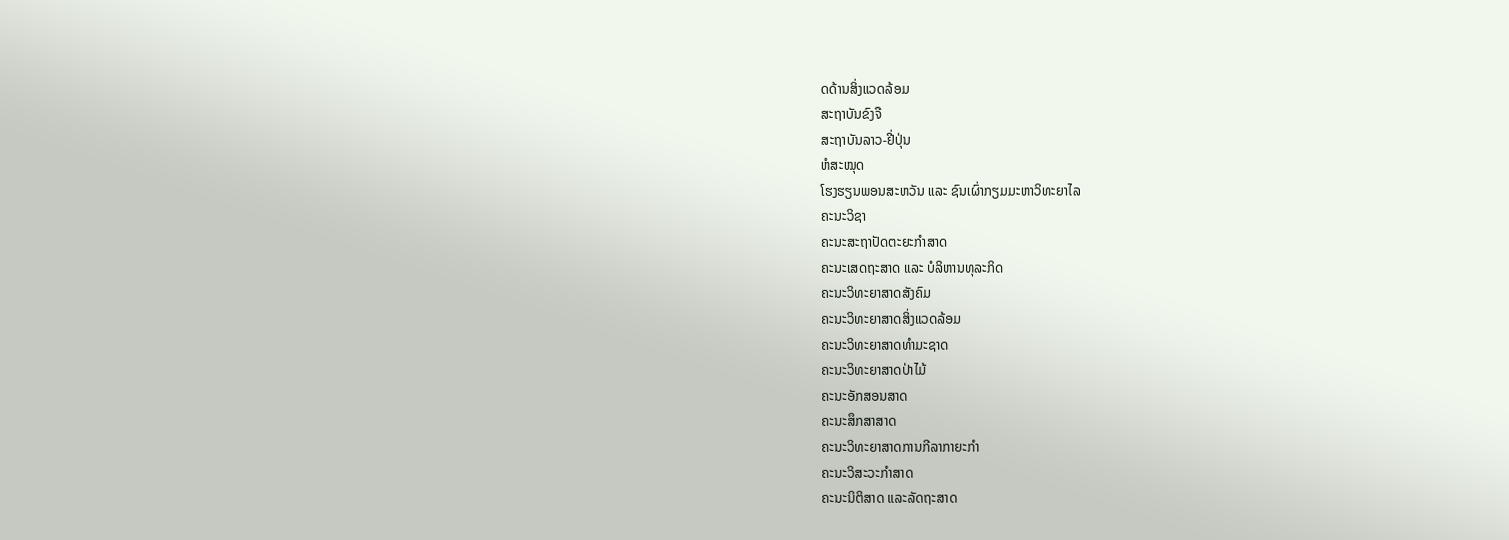ດດ້ານສິ່ງແວດລ້ອມ
ສະຖາບັນຂົງຈື
ສະຖາບັນລາວ-ຢີ່ປຸ່ນ
ຫໍສະໝຸດ
ໂຮງຮຽນພອນສະຫວັນ ແລະ ຊົນເຜົ່າກຽມມະຫາວິທະຍາໄລ
ຄະນະວິຊາ
ຄະນະສະຖາປັດຕະຍະກຳສາດ
ຄະນະເສດຖະສາດ ແລະ ບໍລິຫານທຸລະກິດ
ຄະນະວິທະຍາສາດສັງຄົມ
ຄະນະວິທະຍາສາດສິ່ງແວດລ້ອມ
ຄະນະວິທະຍາສາດທຳມະຊາດ
ຄະນະວິທະຍາສາດປ່າໄມ້
ຄະນະອັກສອນສາດ
ຄະນະສຶກສາສາດ
ຄະນະວິທະຍາສາດການກີລາກາຍະກຳ
ຄະນະວິສະວະກຳສາດ
ຄະນະນິຕິສາດ ແລະລັດຖະສາດ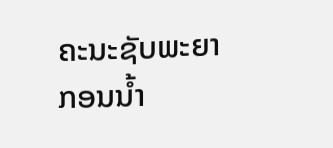ຄະນະຊັບພະຍາກອນນໍ້າ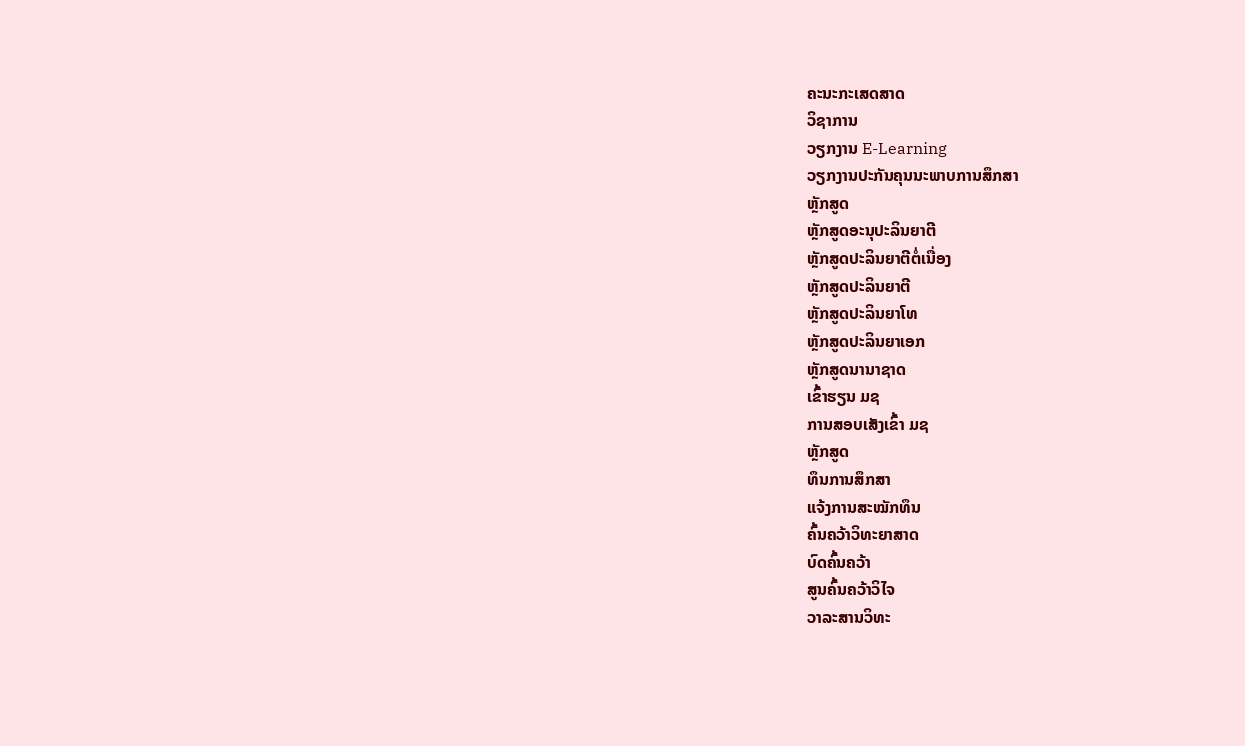ຄະນະກະເສດສາດ
ວິຊາການ
ວຽກງານ E-Learning
ວຽກງານປະກັນຄຸນນະພາບການສຶກສາ
ຫຼັກສູດ
ຫຼັກສູດອະນຸປະລິນຍາຕີ
ຫຼັກສູດປະລິນຍາຕີຕໍ່ເນື່ອງ
ຫຼັກສູດປະລິນຍາຕີ
ຫຼັກສູດປະລິນຍາໂທ
ຫຼັກສູດປະລິນຍາເອກ
ຫຼັກສູດນານາຊາດ
ເຂົ້າຮຽນ ມຊ
ການສອບເສັງເຂົ້າ ມຊ
ຫຼັກສູດ
ທຶນການສຶກສາ
ແຈ້ງການສະໝັກທຶນ
ຄົ້ນຄວ້າວິທະຍາສາດ
ບົດຄົ້ນຄວ້າ
ສູນຄົ້ນຄວ້າວິໄຈ
ວາລະສານວິທະ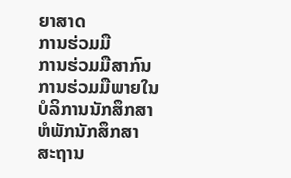ຍາສາດ
ການຮ່ວມມື
ການຮ່ວມມືສາກົນ
ການຮ່ວມມືພາຍໃນ
ບໍລິການນັກສຶກສາ
ຫໍພັກນັກສຶກສາ
ສະຖານ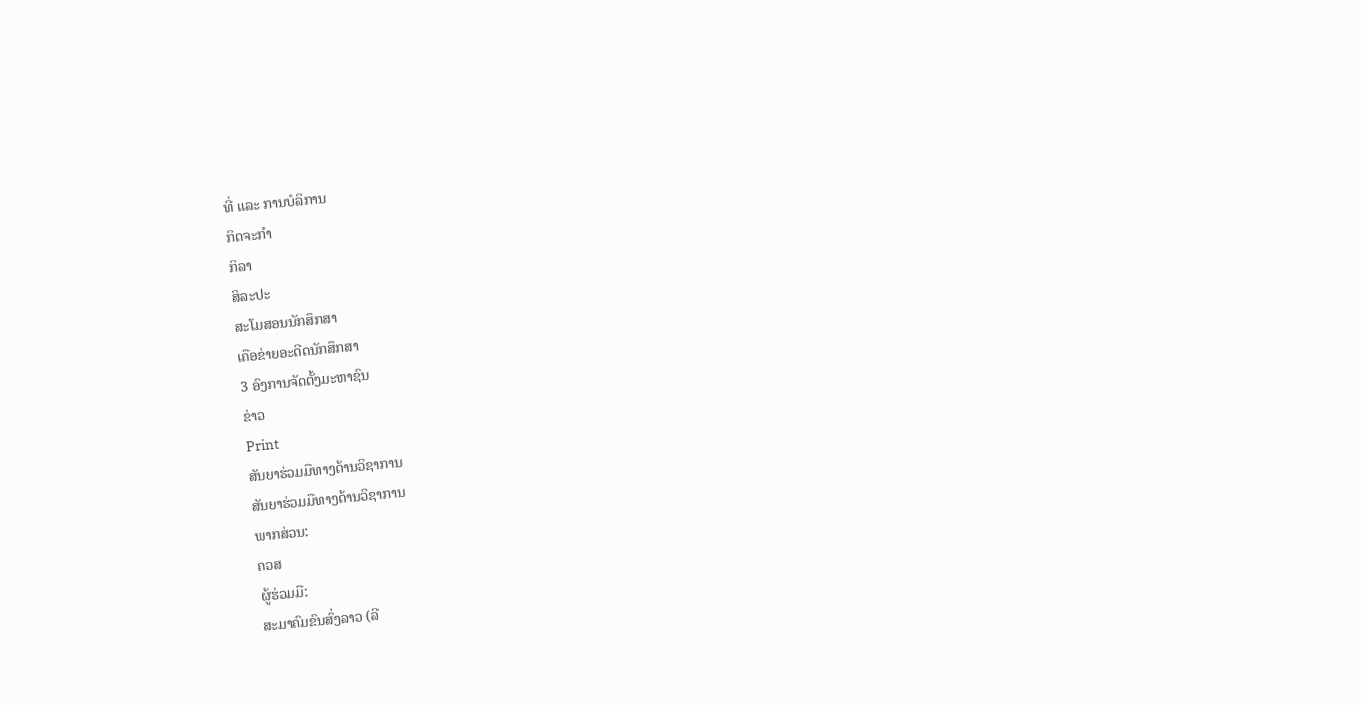ທີ່ ແລະ ການບໍລິການ
ກິດຈະກຳ
ກິລາ
ສິລະປະ
ສະໂມສອນນັກສຶກສາ
ເຄືອຂ່າຍອະດີດນັກສຶກສາ
3 ອົງການຈັດຕັ້ງມະຫາຊົນ
ຂ່າວ
Print
ສັນຍາຮ່ວມມືທາງດ້ານວິຊາການ
ສັນຍາຮ່ວມມືທາງດ້ານວິຊາການ
ພາກສ່ວນ:
ຄວສ
ຜູ້ຮ່ວມມື:
ສະມາຄົມຂົນສົ່ງລາວ (ລີ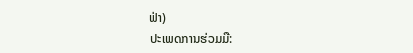ຟ່າ)
ປະເພດການຮ່ວມມື: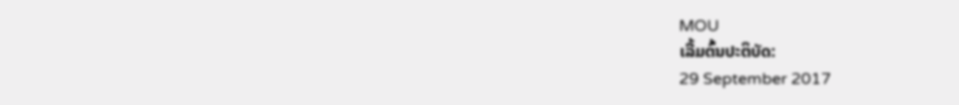MOU
ເລີ້ມຕົ້ນປະຕິບັດ:
29 September 2017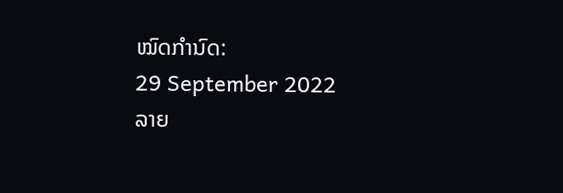ໝົດກຳນົດ:
29 September 2022
ລາຍ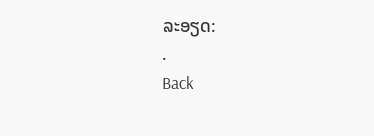ລະອຽດ:
.
Back